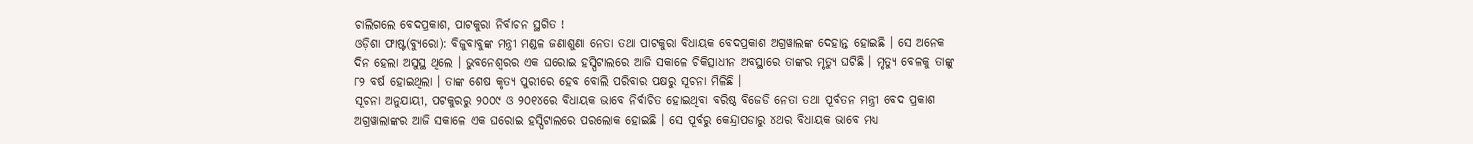ଚାଲିଗଲେ ବେଦପ୍ରକାଶ, ପାଟକୁରା ନିର୍ବାଚନ ସ୍ଥଗିତ !
ଓଡ଼ିଶା ଫାଷ୍ଟ(ବ୍ୟୁରୋ): ବିଜୁବାବୁଙ୍କ ମନ୍ତ୍ରୀ ମଣ୍ଡଳ ଜଣାଶୁଣା ନେତା ତଥା ପାଟକୁରା ବିଧାୟକ ବେଦପ୍ରକାଶ ଅଗ୍ରୱାଲଙ୍କ ଦେହାନ୍ତ ହୋଇଛି । ସେ ଅନେକ ଦିନ ହେଲା ଅସୁସ୍ଥ ଥିଲେ । ଭୁବନେଶ୍ୱରର ଏକ ଘରୋଇ ହସ୍ପିଟାଲରେ ଆଜି ସକାଳେ ଚିକିତ୍ସାଧୀନ ଅବସ୍ଥାରେ ତାଙ୍କର ମୃତ୍ୟୁ ଘଟିଛି । ମୃତ୍ୟୁ ବେଳକୁ ତାଙ୍କୁ ୮୨ ବର୍ଷ ହୋଇଥିଲା । ତାଙ୍କ ଶେଷ କୃତ୍ୟ ପୁରୀରେ ହେବ ବୋଲି ପରିବାର ପକ୍ଷରୁ ସୂଚନା ମିଳିଛି ।
ସୂଚନା ଅନୁଯାୟୀ, ପଟକୁରରୁ ୨୦୦୯ ଓ ୨୦୧୪ରେ ବିଧାୟକ ଭାବେ ନିର୍ବାଚିତ ହୋଇଥିବା ବରିଷ୍ଠ ବିଜେଡି ନେତା ତଥା ପୂର୍ବତନ ମନ୍ତ୍ରୀ ବେଦ ପ୍ରକାଶ ଅଗ୍ରୱାଲାଙ୍କର ଆଜି ସକାଳେ ଏକ ଘରୋଇ ହସ୍ପିଟାଲରେ ପରଲୋକ ହୋଇଛି । ସେ ପୂର୍ବରୁ କେନ୍ଦ୍ରାପଡାରୁ ୪ଥର ବିଧାୟକ ଭାବେ ମଧ୍ୟ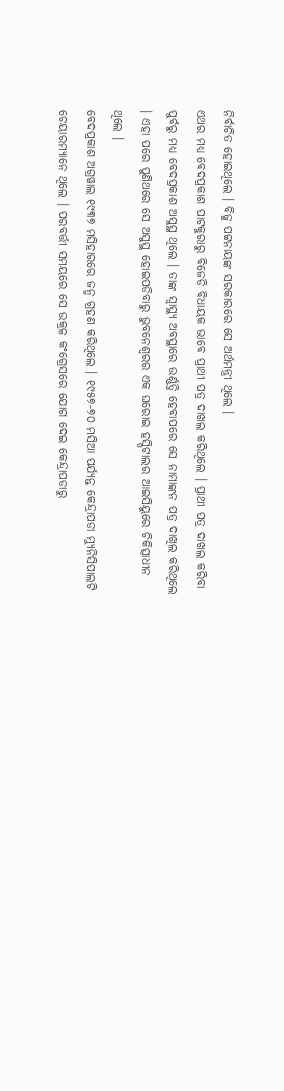ନିର୍ବାଚିତ ହୋଇଥିଲେ । ବିଜୁ ପଟ୍ଟନାୟଙ୍କ ସରକାରରେ ସେ ଅର୍ଥମନ୍ତ୍ରୀ ଥିଲେ ।
ଏଥର ମଧ୍ୟ ବେଦପ୍ରକାଶ ପାଟକୁରାରୁ ବିଜେଡି ବିଧାୟକ ଭାବେ ପ୍ରାଥୀ ପତ୍ର ଦାଖଲ କରିଥିଲେ । ପ୍ରାଥୀ ପତ୍ର ଦାଖଲ କରିବା ପୁର୍ବରୁ ମଧ୍ୟ ବେଦପ୍ରକାଶ ଅସୁସ୍ଥ ଥିଲେ । ତାଙ୍କ ସ୍ୱାସ୍ଥ୍ୟ ଅବସ୍ଥାରେ ଉର୍ଣ୍ଣତ୍ତି ହେବାପରେ ସେ ନାମାଙ୍କନ ପତ୍ର ଦାଖିଲ କରିଥିଲେ । ଏହା ପରେ ପୁଣିଥରେ ସେ ଅସୁସ୍ଥ ହୋଇପଡିବାରୁ ଭୁବନେଶ୍ୱରର ଏକ ଘରୋଇ ହସ୍ପିଟାଲର ଆଇସିୟୁରେ ଚିକିତ୍ସାଧୀନ ଥିଲେ ।
ବେଦପ୍ରକାଶ ଅଗ୍ରୱାଲ ୧୯୩୭ ମସିହାରରେ ଜନ୍ମ ଗ୍ରହଣ କରିଥିଲେ । ୧୯୫୭-୭୦ ମସିଆ ପର୍ଯ୍ୟନ୍ତ କେନ୍ଦ୍ରାପଡା ମ୍ୟୁନିସିପାଲଟି ଚେୟାରମ୍ୟାନେ ଥିଲେ । ପରବର୍ତ୍ତୀ ସମୟରେ ସେ ଉକ୍ରଳ କଂଗ୍ରେସରେ ଯୋଗ ଦେଇ କେନ୍ଦ୍ରାପଡାରୁ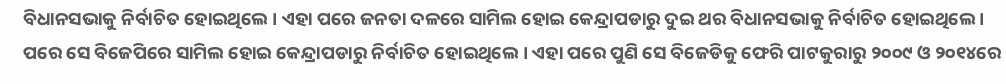ବିଧାନସଭାକୁ ନିର୍ବାଚିତ ହୋଇଥିଲେ । ଏହା ପରେ ଜନତା ଦଳରେ ସାମିଲ ହୋଇ କେନ୍ଦ୍ରାପଡାରୁ ଦୁଇ ଥର ବିଧାନସଭାକୁ ନିର୍ବାଚିତ ହୋଇଥିଲେ । ପରେ ସେ ବିଜେପିରେ ସାମିଲ ହୋଇ କେନ୍ଦ୍ରାପଡାରୁ ନିର୍ବାଚିତ ହୋଇଥିଲେ । ଏହା ପରେ ପୁଣି ସେ ବିଜେଡିକୁ ଫେରି ପାଟକୁରାରୁ ୨୦୦୯ ଓ ୨୦୧୪ରେ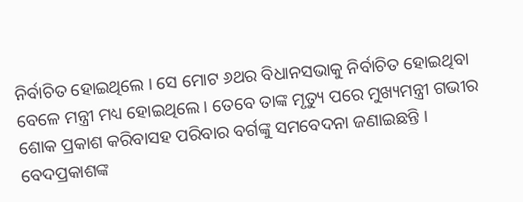ନିର୍ବାଚିତ ହୋଇଥିଲେ । ସେ ମୋଟ ୬ଥର ବିଧାନସଭାକୁ ନିର୍ବାଚିତ ହୋଇଥିବା ବେଳେ ମନ୍ତ୍ରୀ ମଧ୍ୟ ହୋଇଥିଲେ । ତେବେ ତାଙ୍କ ମୃତ୍ୟୁ ପରେ ମୁଖ୍ୟମନ୍ତ୍ରୀ ଗଭୀର ଶୋକ ପ୍ରକାଶ କରିବାସହ ପରିବାର ବର୍ଗଙ୍କୁ ସମବେଦନା ଜଣାଇଛନ୍ତି । ବେଦପ୍ରକାଶଙ୍କ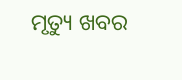ମୃତ୍ୟୁ ଖବର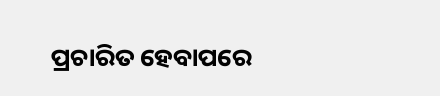ପ୍ରଚାରିତ ହେବାପରେ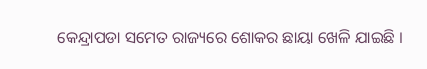କେନ୍ଦ୍ରାପଡା ସମେତ ରାଜ୍ୟରେ ଶୋକର ଛାୟା ଖେଳି ଯାଇଛି ।